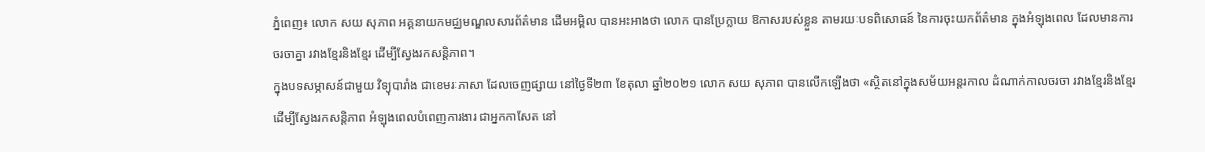ភ្នំពេញ៖ លោក សយ សុភាព អគ្គនាយកមជ្ឈមណ្ឌលសារព័ត៌មាន ដើមអម្ពិល បានអះអាងថា លោក បានប្រែក្លាយ ឱកាសរបស់ខ្លួន តាមរយៈបទពិសោធន៍ នៃការចុះយកព័ត៌មាន ក្នុងអំឡុងពេល ដែលមានការ ចរចាគ្នា រវាងខ្មែរនិងខ្មែរ ដើម្បីស្វែងរកសន្តិភាព។
ក្នុងបទសម្ភាសន៍ជាមួយ វិទ្យុបារាំង ជាខេមរៈភាសា ដែលចេញផ្សាយ នៅថ្ងៃទី២៣ ខែតុលា ឆ្នាំ២០២១ លោក សយ សុភាព បានលើកឡើងថា «ស្ថិតនៅក្នុងសម័យអន្តរកាល ដំណាក់កាលចរចា រវាងខ្មែរនិងខ្មែរ ដើម្បីស្វែងរកសន្តិភាព អំឡុងពេលបំពេញការងារ ជាអ្នកកាសែត នៅ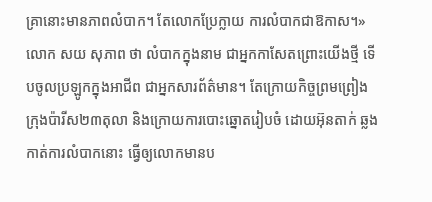គ្រានោះមានភាពលំបាក។ តែលោកប្រែក្លាយ ការលំបាកជាឱកាស។»
លោក សយ សុភាព ថា លំបាកក្នុងនាម ជាអ្នកកាសែតព្រោះយើងថ្មី ទើបចូលប្រឡូកក្នុងអាជីព ជាអ្នកសារព័ត៌មាន។ តែក្រោយកិច្ចព្រមព្រៀង ក្រុងប៉ារីស២៣តុលា និងក្រោយការបោះឆ្នោតរៀបចំ ដោយអ៊ុនតាក់ ឆ្លងកាត់ការលំបាកនោះ ធ្វើឲ្យលោកមានប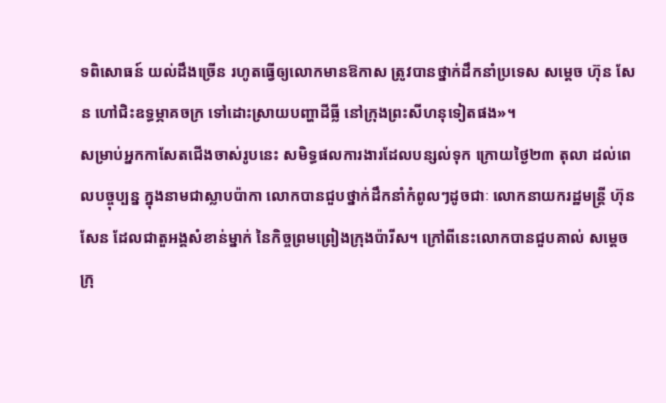ទពិសោធន៍ យល់ដឹងច្រើន រហូតធ្វើឲ្យលោកមានឱកាស ត្រូវបានថ្នាក់ដឹកនាំប្រទេស សម្ដេច ហ៊ុន សែន ហៅជិះឧទ្ធម្ភាគចក្រ ទៅដោះស្រាយបញ្ហាដីធ្លី នៅក្រុងព្រះសីហនុទៀតផង»។
សម្រាប់អ្នកកាសែតជើងចាស់រូបនេះ សមិទ្ធផលការងារដែលបន្សល់ទុក ក្រោយថ្ងៃ២៣ តុលា ដល់ពេលបច្ចុប្បន្ន ក្នុងនាមជាស្លាបប៉ាកា លោកបានជួបថ្នាក់ដឹកនាំកំពូលៗដូចជាៈ លោកនាយករដ្ឋមន្ត្រី ហ៊ុន សែន ដែលជាតួអង្គសំខាន់ម្នាក់ នៃកិច្ចព្រមព្រៀងក្រុងប៉ារីស។ ក្រៅពីនេះលោកបានជួបគាល់ សម្ដេចក្រុ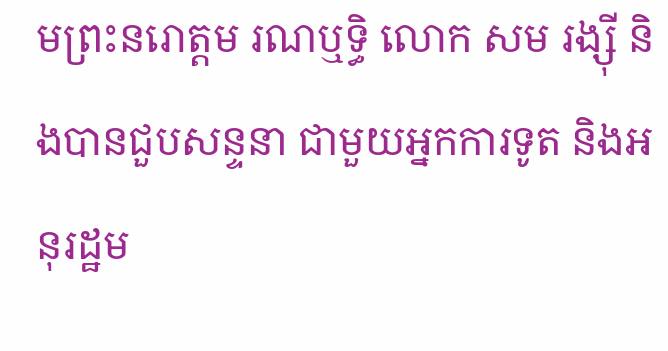មព្រះនរោត្តម រណឬទ្ធិ លោក សម រង្ស៊ី និងបានជួបសន្ទនា ជាមួយអ្នកការទូត និងអនុរដ្ឋម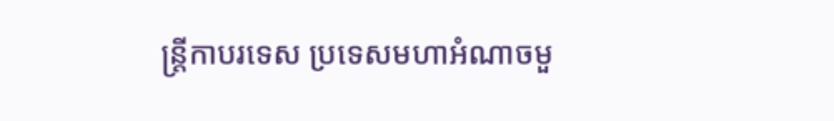ន្ត្រីកាបរទេស ប្រទេសមហាអំណាចមួ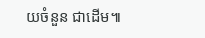យចំនួន ជាដើម៕